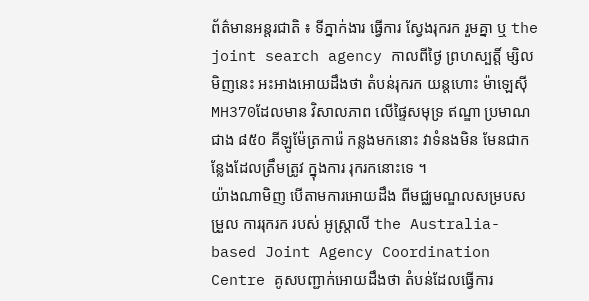ព័ត៌មានអន្តរជាតិ ៖ ទីភ្នាក់ងារ ធ្វើការ ស្វែងរុករក រួមគ្នា ឬ the joint search agency កាលពីថ្ងៃ ព្រហស្បត្តិ៍ ម្សិលមិញនេះ អះអាងអោយដឹងថា តំបន់រុករក យន្តហោះ ម៉ាឡេស៊ីMH370ដែលមាន វិសាលភាព លើផ្ទៃសមុទ្រ ឥណ្ឌា ប្រមាណជាង ៨៥០ គីឡូម៉ែត្រការ៉េ កន្លងមកនោះ វាទំនងមិន មែនជាកន្លែងដែលត្រឹមត្រូវ ក្នុងការ រុករកនោះទេ ។
យ៉ាងណាមិញ បើតាមការអោយដឹង ពីមជ្ឈមណ្ឌលសម្របសម្រួល ការរុករក របស់ អូស្ត្រាលី the Australia-based Joint Agency Coordination Centre គូសបញ្ជាក់អោយដឹងថា តំបន់ដែលធ្វើការ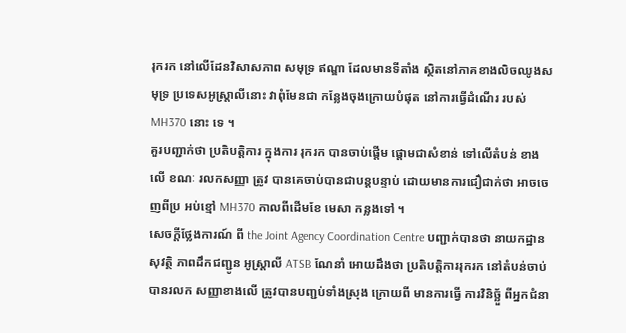រុករក នៅលើដែនវិសាសភាព សមុទ្រ ឥណ្ឌា ដែលមានទីតាំង ស្ថិតនៅភាគខាងលិចឈូងសមុទ្រ ប្រទេសអូស្រ្តាលីនោះ វាពុំមែនជា កន្លែងចុងក្រោយបំផុត នៅការធ្វើដំណើរ របស់ MH370 នោះ ទេ ។
គួរបញ្ជាក់ថា ប្រតិបត្តិការ ក្នុងការ រុករក បានចាប់ផ្តើម ផ្តោមជាសំខាន់ ទៅលើតំបន់ ខាងលើ ខណៈ រលកសញ្ញា ត្រូវ បានគេចាប់បានជាបន្តបន្ទាប់ ដោយមានការជឿជាក់ថា អាចចេញពីប្រ អប់ខ្មៅ MH370 កាលពីដើមខែ មេសា កន្លងទៅ ។
សេចក្តីថ្លែងការណ៍ ពី the Joint Agency Coordination Centre បញ្ជាក់បានថា នាយកដ្ឋាន សុវត្ថិ ភាពដឹកជញ្ជូន អូស្រ្តាលី ATSB ណែនាំ អោយដឹងថា ប្រតិបត្តិការរុករក នៅតំបន់ចាប់បានរលក សញ្ញាខាងលើ ត្រូវបានបញ្ជប់ទាំងស្រុង ក្រោយពី មានការធ្វើ ការវិនិច្ឆ័ួ ពីអ្នកជំនា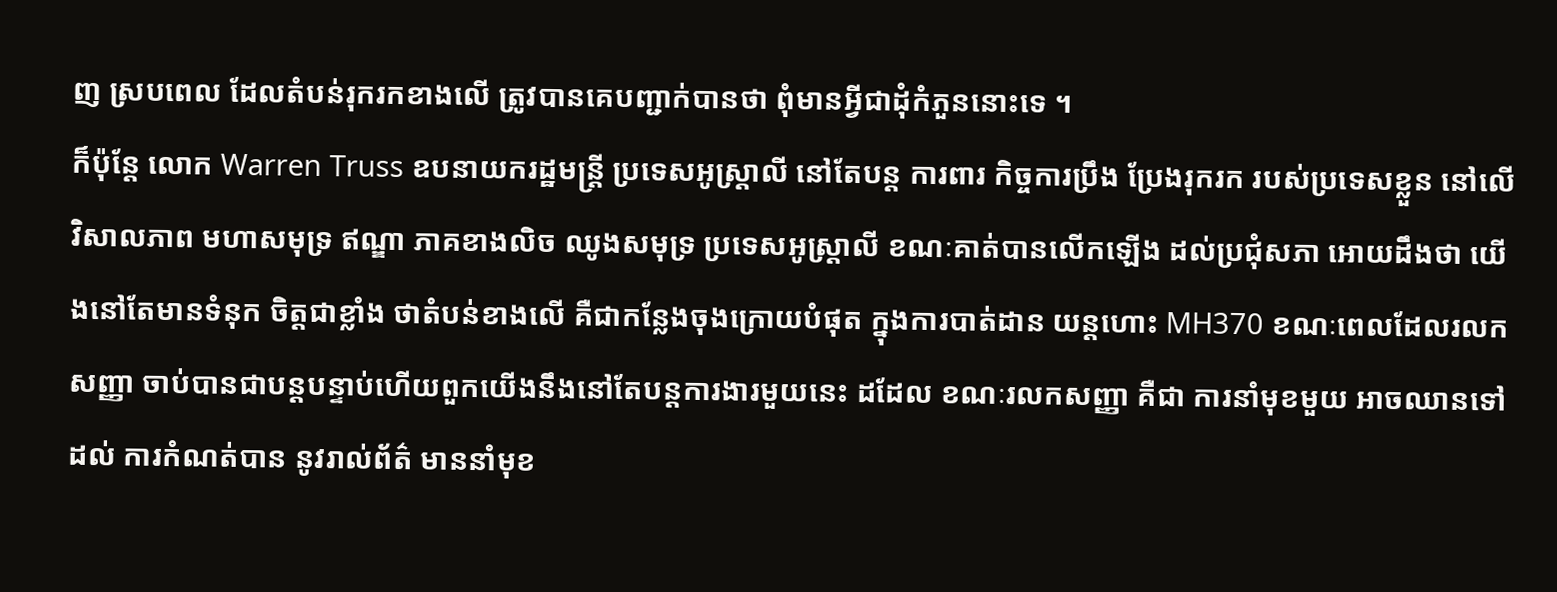ញ ស្របពេល ដែលតំបន់រុករកខាងលើ ត្រូវបានគេបញ្ជាក់បានថា ពុំមានអ្វីជាដុំកំភួននោះទេ ។
ក៏ប៉ុន្តែ លោក Warren Truss ឧបនាយករដ្ឋមន្រ្តី ប្រទេសអូស្រ្តាលី នៅតែបន្ត ការពារ កិច្ចការប្រឹង ប្រែងរុករក របស់ប្រទេសខ្លួន នៅលើវិសាលភាព មហាសមុទ្រ ឥណ្ឌា ភាគខាងលិច ឈូងសមុទ្រ ប្រទេសអូស្រ្តាលី ខណៈគាត់បានលើកឡើង ដល់ប្រជុំសភា អោយដឹងថា យើងនៅតែមានទំនុក ចិត្តជាខ្លាំង ថាតំបន់ខាងលើ គឺជាកន្លែងចុងក្រោយបំផុត ក្នុងការបាត់ដាន យន្តហោះ MH370 ខណៈពេលដែលរលកសញ្ញា ចាប់បានជាបន្តបន្ទាប់ហើយពួកយើងនឹងនៅតែបន្តការងារមួយនេះ ដដែល ខណៈរលកសញ្ញា គឺជា ការនាំមុខមួយ អាចឈានទៅដល់ ការកំណត់បាន នូវរាល់ព័ត៌ មាននាំមុខ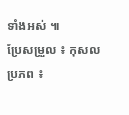ទាំងអស់ ៕
ប្រែសម្រួល ៖ កុសល
ប្រភព ៖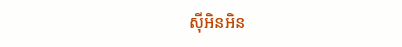ស៊ីអិនអិន